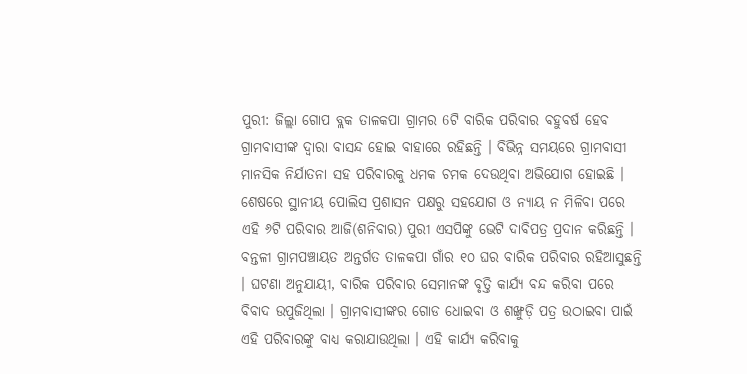ପୁରୀ: ଜିଲ୍ଲା ଗୋପ ବ୍ଲକ ତାଳକପା ଗ୍ରାମର 6ଟି ବାରିକ ପରିବାର ବହୁବର୍ଷ ହେବ ଗ୍ରାମବାସୀଙ୍କ ଦ୍ଵାରା ବାସନ୍ଦ ହୋଇ ବାହାରେ ରହିଛନ୍ତି । ବିଭିନ୍ନ ସମୟରେ ଗ୍ରାମବାସୀ ମାନସିକ ନିର୍ଯାତନା ସହ ପରିବାରକୁ ଧମକ ଚମକ ଦେଉଥିବା ଅଭିଯୋଗ ହୋଇଛି । ଶେଷରେ ସ୍ଥାନୀୟ ପୋଲିସ ପ୍ରଶାସନ ପକ୍ଷରୁ ସହଯୋଗ ଓ ନ୍ୟାୟ ନ ମିଳିବା ପରେ ଏହି ୬ଟି ପରିବାର ଆଜି(ଶନିବାର) ପୁରୀ ଏସପିଙ୍କୁ ଭେଟି ଦାବିପତ୍ର ପ୍ରଦାନ କରିଛନ୍ତି ।
ବନ୍ତଳୀ ଗ୍ରାମପଞ୍ଚାୟତ ଅନ୍ତର୍ଗତ ତାଳକପା ଗାଁର ୧୦ ଘର ବାରିକ ପରିବାର ରହିଆସୁଛନ୍ତି । ଘଟଣା ଅନୁଯାୟୀ, ବାରିକ ପରିବାର ସେମାନଙ୍କ ବୃତ୍ତି କାର୍ଯ୍ୟ ବନ୍ଦ କରିବା ପରେ ବିବାଦ ଉପୁଜିଥିଲା । ଗ୍ରାମବାସୀଙ୍କର ଗୋଡ ଧୋଇବା ଓ ଶଙ୍ଖୁଡ଼ି ପତ୍ର ଉଠାଇବା ପାଇଁ ଏହି ପରିବାରଙ୍କୁ ବାଧ୍ୟ କରାଯାଉଥିଲା । ଏହି କାର୍ଯ୍ୟ କରିବାକୁ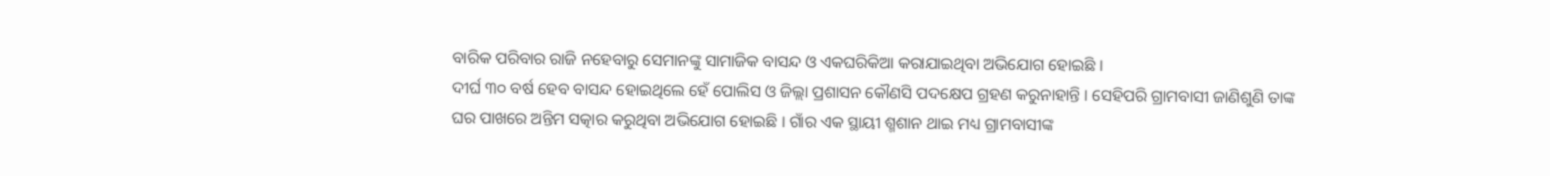ବାରିକ ପରିବାର ରାଜି ନହେବାରୁ ସେମାନଙ୍କୁ ସାମାଜିକ ବାସନ୍ଦ ଓ ଏକଘରିକିଆ କରାଯାଇଥିବା ଅଭିଯୋଗ ହୋଇଛି ।
ଦୀର୍ଘ ୩୦ ବର୍ଷ ହେବ ବାସନ୍ଦ ହୋଇଥିଲେ ହେଁ ପୋଲିସ ଓ ଜିଲ୍ଲା ପ୍ରଶାସନ କୌଣସି ପଦକ୍ଷେପ ଗ୍ରହଣ କରୁନାହାନ୍ତି । ସେହିପରି ଗ୍ରାମବାସୀ ଜାଣିଶୁଣି ତାଙ୍କ ଘର ପାଖରେ ଅନ୍ତିମ ସତ୍କାର କରୁଥିବା ଅଭିଯୋଗ ହୋଇଛି । ଗାଁର ଏକ ସ୍ଥାୟୀ ଶ୍ମଶାନ ଥାଇ ମଧ୍ୟ ଗ୍ରାମବାସୀଙ୍କ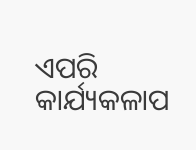ଏପରି କାର୍ଯ୍ୟକଳାପ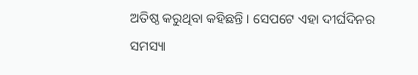ଅତିଷ୍ଠ କରୁଥିବା କହିଛନ୍ତି । ସେପଟେ ଏହା ଦୀର୍ଘଦିନର ସମସ୍ୟା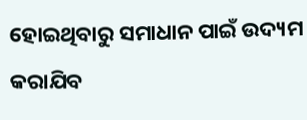ହୋଇଥିବାରୁ ସମାଧାନ ପାଇଁ ଉଦ୍ୟମ କରାଯିବ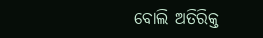ବୋଲି ଅତିରିକ୍ତ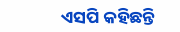ଏସପି କହିଛନ୍ତି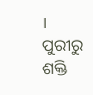।
ପୁରୀରୁ ଶକ୍ତି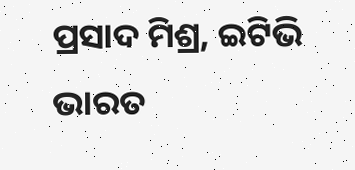ପ୍ରସାଦ ମିଶ୍ର, ଇଟିଭି ଭାରତ